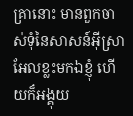គ្រានោះ មានពួកចាស់ទុំនៃសាសន៍អ៊ីស្រាអែលខ្លះមកឯខ្ញុំ ហើយក៏អង្គុយ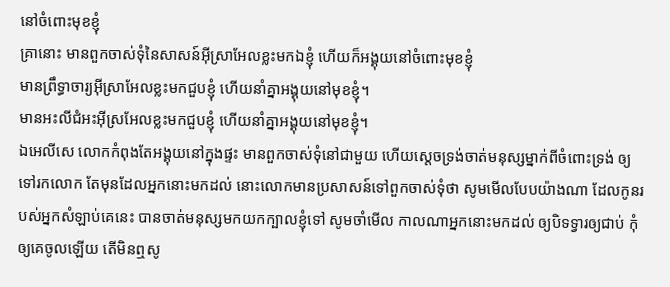នៅចំពោះមុខខ្ញុំ
គ្រានោះ មានពួកចាស់ទុំនៃសាសន៍អ៊ីស្រាអែលខ្លះមកឯខ្ញុំ ហើយក៏អង្គុយនៅចំពោះមុខខ្ញុំ
មានព្រឹទ្ធាចារ្យអ៊ីស្រាអែលខ្លះមកជួបខ្ញុំ ហើយនាំគ្នាអង្គុយនៅមុខខ្ញុំ។
មានអះលីជំអះអ៊ីស្រអែលខ្លះមកជួបខ្ញុំ ហើយនាំគ្នាអង្គុយនៅមុខខ្ញុំ។
ឯអេលីសេ លោកកំពុងតែអង្គុយនៅក្នុងផ្ទះ មានពួកចាស់ទុំនៅជាមួយ ហើយស្តេចទ្រង់ចាត់មនុស្សម្នាក់ពីចំពោះទ្រង់ ឲ្យទៅរកលោក តែមុនដែលអ្នកនោះមកដល់ នោះលោកមានប្រសាសន៍ទៅពួកចាស់ទុំថា សូមមើលបែបយ៉ាងណា ដែលកូនរបស់អ្នកសំឡាប់គេនេះ បានចាត់មនុស្សមកយកក្បាលខ្ញុំទៅ សូមចាំមើល កាលណាអ្នកនោះមកដល់ ឲ្យបិទទ្វារឲ្យជាប់ កុំឲ្យគេចូលឡើយ តើមិនឮសូ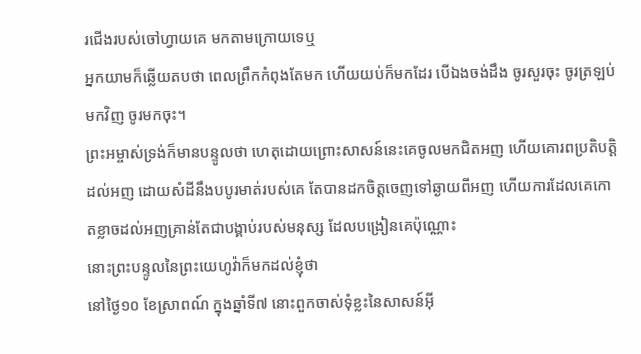រជើងរបស់ចៅហ្វាយគេ មកតាមក្រោយទេឬ
អ្នកយាមក៏ឆ្លើយតបថា ពេលព្រឹកកំពុងតែមក ហើយយប់ក៏មកដែរ បើឯងចង់ដឹង ចូរសួរចុះ ចូរត្រឡប់មកវិញ ចូរមកចុះ។
ព្រះអម្ចាស់ទ្រង់ក៏មានបន្ទូលថា ហេតុដោយព្រោះសាសន៍នេះគេចូលមកជិតអញ ហើយគោរពប្រតិបត្តិដល់អញ ដោយសំដីនឹងបបូរមាត់របស់គេ តែបានដកចិត្តចេញទៅឆ្ងាយពីអញ ហើយការដែលគេកោតខ្លាចដល់អញគ្រាន់តែជាបង្គាប់របស់មនុស្ស ដែលបង្រៀនគេប៉ុណ្ណោះ
នោះព្រះបន្ទូលនៃព្រះយេហូវ៉ាក៏មកដល់ខ្ញុំថា
នៅថ្ងៃ១០ ខែស្រាពណ៍ ក្នុងឆ្នាំទី៧ នោះពួកចាស់ទុំខ្លះនៃសាសន៍អ៊ី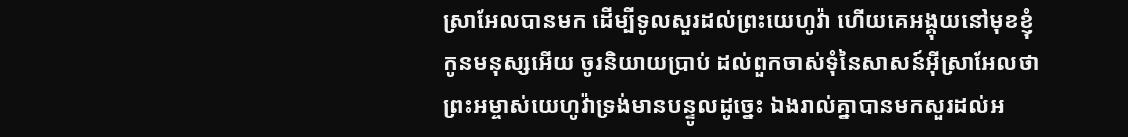ស្រាអែលបានមក ដើម្បីទូលសួរដល់ព្រះយេហូវ៉ា ហើយគេអង្គុយនៅមុខខ្ញុំ
កូនមនុស្សអើយ ចូរនិយាយប្រាប់ ដល់ពួកចាស់ទុំនៃសាសន៍អ៊ីស្រាអែលថា ព្រះអម្ចាស់យេហូវ៉ាទ្រង់មានបន្ទូលដូច្នេះ ឯងរាល់គ្នាបានមកសួរដល់អ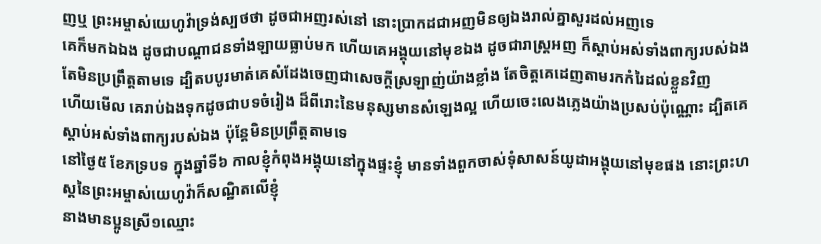ញឬ ព្រះអម្ចាស់យេហូវ៉ាទ្រង់ស្បថថា ដូចជាអញរស់នៅ នោះប្រាកដជាអញមិនឲ្យឯងរាល់គ្នាសួរដល់អញទេ
គេក៏មកឯឯង ដូចជាបណ្តាជនទាំងឡាយធ្លាប់មក ហើយគេអង្គុយនៅមុខឯង ដូចជារាស្ត្រអញ ក៏ស្តាប់អស់ទាំងពាក្យរបស់ឯង តែមិនប្រព្រឹត្តតាមទេ ដ្បិតបបូរមាត់គេសំដែងចេញជាសេចក្ដីស្រឡាញ់យ៉ាងខ្លាំង តែចិត្តគេដេញតាមរកកំរៃដល់ខ្លួនវិញ
ហើយមើល គេរាប់ឯងទុកដូចជាបទចំរៀង ដ៏ពីរោះនៃមនុស្សមានសំឡេងល្អ ហើយចេះលេងភ្លេងយ៉ាងប្រសប់ប៉ុណ្ណោះ ដ្បិតគេស្តាប់អស់ទាំងពាក្យរបស់ឯង ប៉ុន្តែមិនប្រព្រឹត្តតាមទេ
នៅថ្ងៃ៥ ខែភទ្របទ ក្នុងឆ្នាំទី៦ កាលខ្ញុំកំពុងអង្គុយនៅក្នុងផ្ទះខ្ញុំ មានទាំងពួកចាស់ទុំសាសន៍យូដាអង្គុយនៅមុខផង នោះព្រះហស្តនៃព្រះអម្ចាស់យេហូវ៉ាក៏សណ្ឋិតលើខ្ញុំ
នាងមានប្អូនស្រី១ឈ្មោះ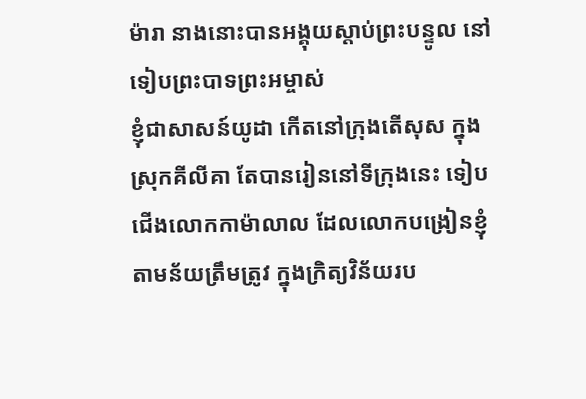ម៉ារា នាងនោះបានអង្គុយស្តាប់ព្រះបន្ទូល នៅទៀបព្រះបាទព្រះអម្ចាស់
ខ្ញុំជាសាសន៍យូដា កើតនៅក្រុងតើសុស ក្នុងស្រុកគីលីគា តែបានរៀននៅទីក្រុងនេះ ទៀបជើងលោកកាម៉ាលាល ដែលលោកបង្រៀនខ្ញុំ តាមន័យត្រឹមត្រូវ ក្នុងក្រិត្យវិន័យរប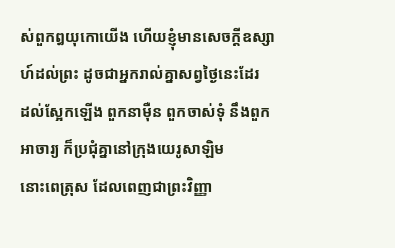ស់ពួកឰយុកោយើង ហើយខ្ញុំមានសេចក្ដីឧស្សាហ៍ដល់ព្រះ ដូចជាអ្នករាល់គ្នាសព្វថ្ងៃនេះដែរ
ដល់ស្អែកឡើង ពួកនាម៉ឺន ពួកចាស់ទុំ នឹងពួកអាចារ្យ ក៏ប្រជុំគ្នានៅក្រុងយេរូសាឡិម
នោះពេត្រុស ដែលពេញជាព្រះវិញ្ញា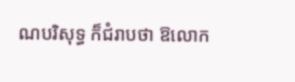ណបរិសុទ្ធ ក៏ជំរាបថា ឱលោក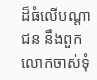ដ៏ធំលើបណ្តាជន នឹងពួកលោកចាស់ទុំ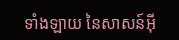ទាំងឡាយ នៃសាសន៍អ៊ី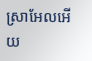ស្រាអែលអើយ